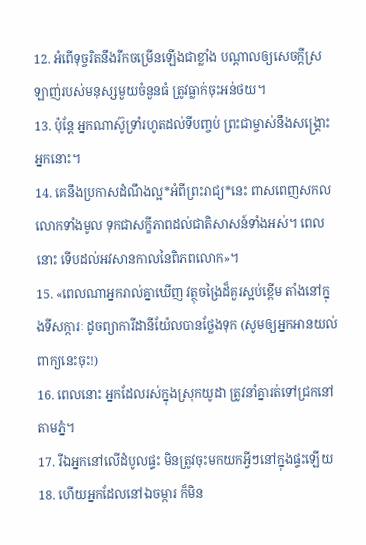12. អំពើទុច្ចរិតនឹងរីកចម្រើនឡើងជាខ្លាំង បណ្ដាលឲ្យសេចក្ដីស្រឡាញ់របស់មនុស្សមួយចំនួនធំ ត្រូវធ្លាក់ចុះអន់ថយ។
13. ប៉ុន្តែ អ្នកណាស៊ូទ្រាំរហូតដល់ទីបញ្ចប់ ព្រះជាម្ចាស់នឹងសង្គ្រោះអ្នកនោះ។
14. គេនឹងប្រកាសដំណឹងល្អ*អំពីព្រះរាជ្យ*នេះ ពាសពេញសកលលោកទាំងមូល ទុកជាសក្ខីភាពដល់ជាតិសាសន៍ទាំងអស់។ ពេលនោះ ទើបដល់អវសានកាលនៃពិភពលោក»។
15. «ពេលណាអ្នករាល់គ្នាឃើញ វត្ថុចង្រៃដ៏គួរស្អប់ខ្ពើម តាំងនៅក្នុងទីសក្ការៈ ដូចព្យាការីដានីយ៉ែលបានថ្លែងទុក (សូមឲ្យអ្នកអានយល់ពាក្យនេះចុះ!)
16. ពេលនោះ អ្នកដែលរស់ក្នុងស្រុកយូដា ត្រូវនាំគ្នារត់ទៅជ្រកនៅតាមភ្នំ។
17. រីឯអ្នកនៅលើដំបូលផ្ទះ មិនត្រូវចុះមកយកអ្វីៗនៅក្នុងផ្ទះឡើយ
18. ហើយអ្នកដែលនៅឯចម្ការ ក៏មិន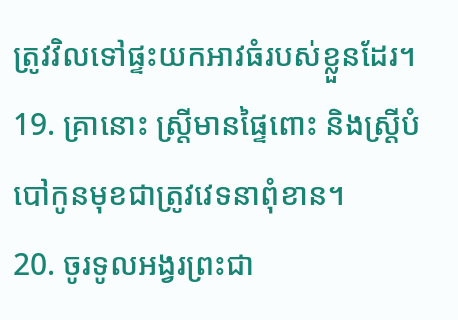ត្រូវវិលទៅផ្ទះយកអាវធំរបស់ខ្លួនដែរ។
19. គ្រានោះ ស្ត្រីមានផ្ទៃពោះ និងស្ត្រីបំបៅកូនមុខជាត្រូវវេទនាពុំខាន។
20. ចូរទូលអង្វរព្រះជា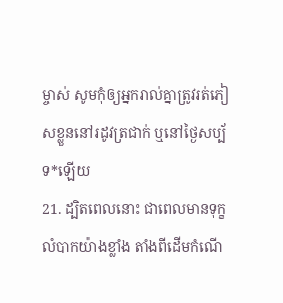ម្ចាស់ សូមកុំឲ្យអ្នករាល់គ្នាត្រូវរត់ភៀសខ្លួននៅរដូវត្រជាក់ ឬនៅថ្ងៃសប្ប័ទ*ឡើយ
21. ដ្បិតពេលនោះ ជាពេលមានទុក្ខលំបាកយ៉ាងខ្លាំង តាំងពីដើមកំណើ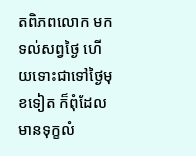តពិភពលោក មកទល់សព្វថ្ងៃ ហើយទោះជាទៅថ្ងៃមុខទៀត ក៏ពុំដែលមានទុក្ខលំ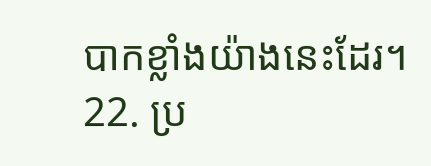បាកខ្លាំងយ៉ាងនេះដែរ។
22. ប្រ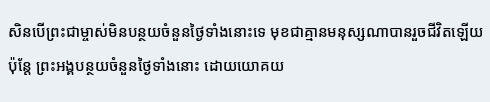សិនបើព្រះជាម្ចាស់មិនបន្ថយចំនួនថ្ងៃទាំងនោះទេ មុខជាគ្មានមនុស្សណាបានរួចជីវិតឡើយ ប៉ុន្តែ ព្រះអង្គបន្ថយចំនួនថ្ងៃទាំងនោះ ដោយយោគយ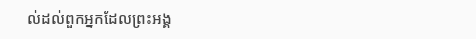ល់ដល់ពួកអ្នកដែលព្រះអង្គ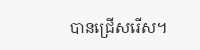បានជ្រើសរើស។